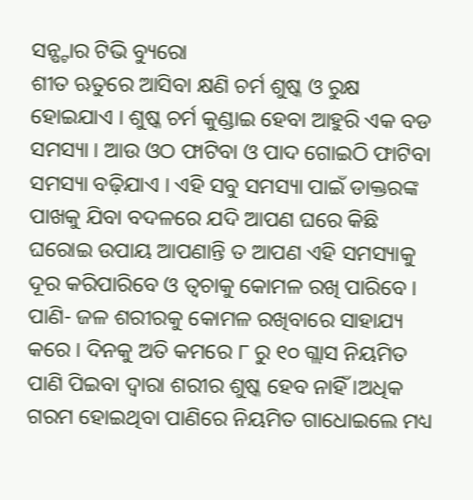ସନ୍ଷ୍ଟାର ଟିଭି ବ୍ୟୁରୋ
ଶୀତ ଋତୁରେ ଆସିବା କ୍ଷଣି ଚର୍ମ ଶୁଷ୍କ ଓ ରୁକ୍ଷ ହୋଇଯାଏ । ଶୁଷ୍କ ଚର୍ମ କୁଣ୍ଡାଇ ହେବା ଆହୁରି ଏକ ବଡ ସମସ୍ୟା । ଆଉ ଓଠ ଫାଟିବା ଓ ପାଦ ଗୋଇଠି ଫାଟିବା ସମସ୍ୟା ବଢ଼ିଯାଏ । ଏହି ସବୁ ସମସ୍ୟା ପାଇଁ ଡାକ୍ତରଙ୍କ ପାଖକୁ ଯିବା ବଦଳରେ ଯଦି ଆପଣ ଘରେ କିଛି ଘରୋଇ ଉପାୟ ଆପଣାନ୍ତି ତ ଆପଣ ଏହି ସମସ୍ୟାକୁ ଦୂର କରିପାରିବେ ଓ ତ୍ୱଚାକୁ କୋମଳ ରଖି ପାରିବେ ।
ପାଣି- ଜଳ ଶରୀରକୁ କୋମଳ ରଖିବାରେ ସାହାଯ୍ୟ କରେ । ଦିନକୁ ଅତି କମରେ ୮ ରୁ ୧୦ ଗ୍ଲାସ ନିୟମିତ ପାଣି ପିଇବା ଦ୍ବାରା ଶରୀର ଶୁଷ୍କ ହେବ ନାହିଁ ।ଅଧିକ ଗରମ ହୋଇଥିବା ପାଣିରେ ନିୟମିତ ଗାଧୋଇଲେ ମଧ୍ୟ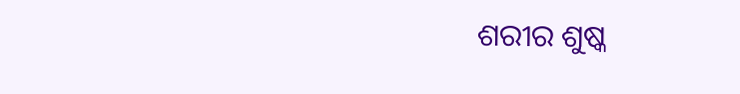ଶରୀର ଶୁଷ୍କ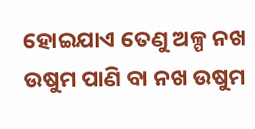ହୋଇଯାଏ ତେଣୁ ଅଳ୍ପ ନଖ ଉଷୁମ ପାଣି ବା ନଖ ଉଷୁମ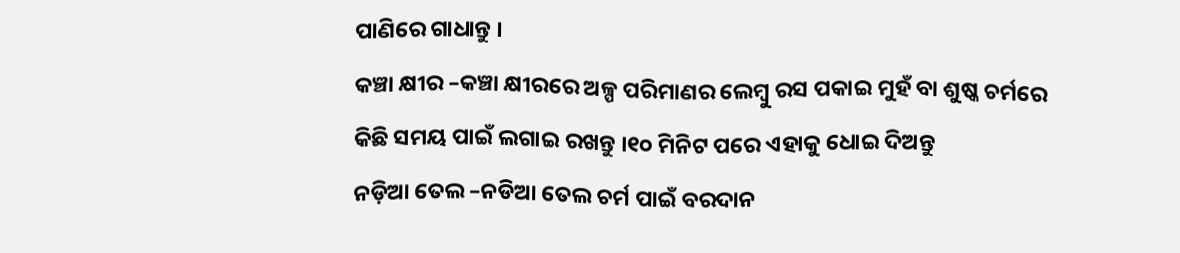ପାଣିରେ ଗାଧାନ୍ତୁ ।
କଞ୍ଚା କ୍ଷୀର –କଞ୍ଚା କ୍ଷୀରରେ ଅଳ୍ପ ପରିମାଣର ଲେମ୍ବୁ ରସ ପକାଇ ମୁହଁ ବା ଶୁଷ୍କ ଚର୍ମରେ କିଛି ସମୟ ପାଇଁ ଲଗାଇ ରଖନ୍ତୁ ।୧୦ ମିନିଟ ପରେ ଏହାକୁ ଧୋଇ ଦିଅନ୍ତୁ
ନଡ଼ିଆ ତେଲ –ନଡିଆ ତେଲ ଚର୍ମ ପାଇଁ ବରଦାନ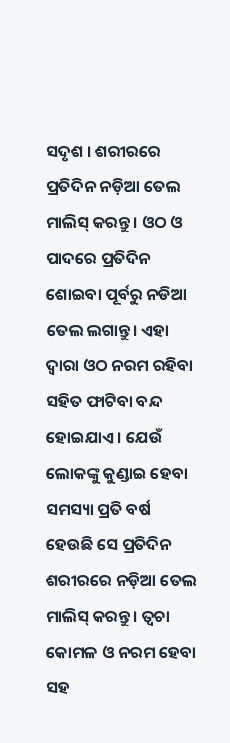ସଦୃଶ । ଶରୀରରେ ପ୍ରତିଦିନ ନଡ଼ିଆ ତେଲ ମାଲିସ୍ କରନ୍ତୁ । ଓଠ ଓ ପାଦରେ ପ୍ରତିଦିନ ଶୋଇବା ପୂର୍ବରୁ ନଡିଆ ତେଲ ଲଗାନ୍ତୁ। ଏହା ଦ୍ଵାରା ଓଠ ନରମ ରହିବା ସହିତ ଫାଟିବା ବନ୍ଦ ହୋଇଯାଏ । ଯେଉଁ ଲୋକଙ୍କୁ କୁଣ୍ଡାଇ ହେବା ସମସ୍ୟା ପ୍ରତି ବର୍ଷ ହେଉଛି ସେ ପ୍ରତିଦିନ ଶରୀରରେ ନଡ଼ିଆ ତେଲ ମାଲିସ୍ କରନ୍ତୁ । ତ୍ୱଚା କୋମଳ ଓ ନରମ ହେବା ସହ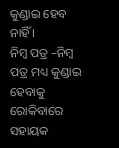କୁଣ୍ଡାଇ ହେବ ନାହିଁ ।
ନିମ୍ୱ ପତ୍ର –ନିମ୍ୱ ପତ୍ର ମଧ୍ୟ କୁଣ୍ଡାଇ ହେବାକୁ ରୋକିବାରେ ସହାୟକ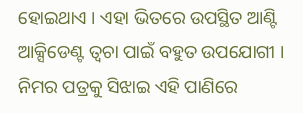ହୋଇଥାଏ । ଏହା ଭିତରେ ଉପସ୍ଥିତ ଆଣ୍ଟି ଆକ୍ସିଡେଣ୍ଟ ତ୍ୱଚା ପାଇଁ ବହୁତ ଉପଯୋଗୀ । ନିମର ପତ୍ରକୁ ସିଝାଇ ଏହି ପାଣିରେ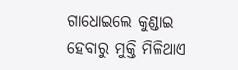ଗାଧୋଇଲେ କୁଣ୍ଡାଇ ହେବାରୁ ମୁକ୍ତି ମିଳିଥାଏ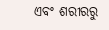ଏବଂ ଶରୀରରୁ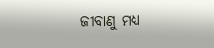ଜୀବାଣୁ ମଧ୍ୟ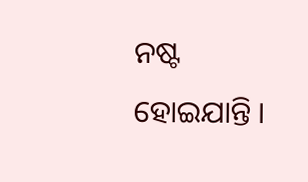ନଷ୍ଟ ହୋଇଯାନ୍ତି ।